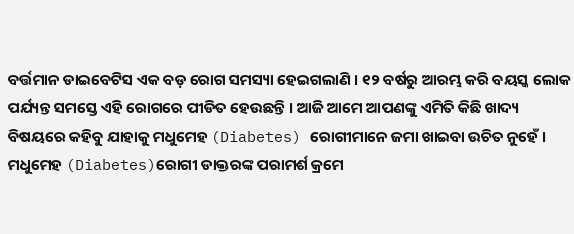ବର୍ତ୍ତମାନ ଡାଇବେଟିସ ଏକ ବଡ଼ ରୋଗ ସମସ୍ୟା ହେଇଗଲାଣି । ୧୨ ବର୍ଷରୁ ଆରମ୍ଭ କରି ବୟସ୍କ ଲୋକ ପର୍ଯ୍ୟନ୍ତ ସମସ୍ତେ ଏହି ରୋଗରେ ପୀଡିତ ହେଉଛନ୍ତି । ଆଜି ଆମେ ଆପଣଙ୍କୁ ଏମିତି କିଛି ଖାଦ୍ୟ ବିଷୟରେ କହିବୁ ଯାହାକୁ ମଧୁମେହ (Diabetes) ରୋଗୀମାନେ ଜମା ଖାଇବା ଉଚିତ ନୁହେଁ ।
ମଧୁମେହ (Diabetes)ରୋଗୀ ଡାକ୍ତରଙ୍କ ପରାମର୍ଶ କ୍ରମେ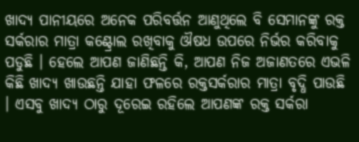ଖାଦ୍ୟ ପାନୀୟରେ ଅନେକ ପରିବର୍ତ୍ତନ ଆଣୁଥିଲେ ବି ସେମାନଙ୍କୁ ରକ୍ତ ସର୍କରାର ମାତ୍ରା କଣ୍ଟ୍ରୋଲ ରଖିବାକୁ ଔଷଧ ଉପରେ ନିର୍ଭର କରିବାକୁ ପଡୁଛି । ହେଲେ ଆପଣ ଜାଣିଛନ୍ତି କି, ଆପଣ ନିଜ ଅଜାଣତରେ ଏଭଳି କିଛି ଖାଦ୍ୟ ଖାଉଛନ୍ତି ଯାହା ଫଳରେ ରକ୍ତସର୍କରାର ମାତ୍ରା ବୃଦ୍ଧି ପାଉଛି । ଏସବୁ ଖାଦ୍ୟ ଠାରୁ ଦୂରେଇ ରହିଲେ ଆପଣଙ୍କ ରକ୍ତ ସର୍କରା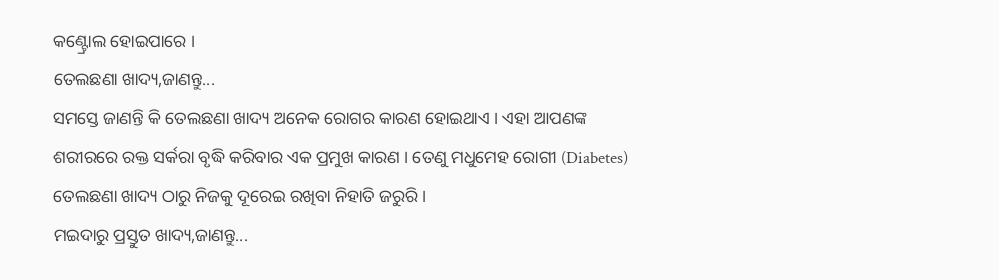କଣ୍ଟ୍ରୋଲ ହୋଇପାରେ ।
ତେଲଛଣା ଖାଦ୍ୟ,ଜାଣନ୍ତୁ...
ସମସ୍ତେ ଜାଣନ୍ତି କି ତେଲଛଣା ଖାଦ୍ୟ ଅନେକ ରୋଗର କାରଣ ହୋଇଥାଏ । ଏହା ଆପଣଙ୍କ ଶରୀରରେ ରକ୍ତ ସର୍କରା ବୃଦ୍ଧି କରିବାର ଏକ ପ୍ରମୁଖ କାରଣ । ତେଣୁ ମଧୁମେହ ରୋଗୀ (Diabetes) ତେଲଛଣା ଖାଦ୍ୟ ଠାରୁ ନିଜକୁ ଦୂରେଇ ରଖିବା ନିହାତି ଜରୁରି ।
ମଇଦାରୁ ପ୍ରସ୍ତୁତ ଖାଦ୍ୟ,ଜାଣନ୍ତୁ...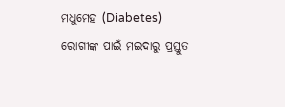ମଧୁମେହ (Diabetes) ରୋଗୀଙ୍କ ପାଇଁ ମଇଦାରୁ ପ୍ରସ୍ତୁତ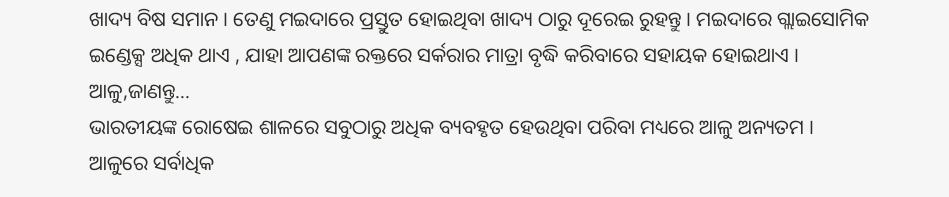ଖାଦ୍ୟ ବିଷ ସମାନ । ତେଣୁ ମଇଦାରେ ପ୍ରସ୍ତୁତ ହୋଇଥିବା ଖାଦ୍ୟ ଠାରୁ ଦୂରେଇ ରୁହନ୍ତୁ । ମଇଦାରେ ଗ୍ଲାଇସୋମିକ ଇଣ୍ଡେକ୍ସ ଅଧିକ ଥାଏ , ଯାହା ଆପଣଙ୍କ ରକ୍ତରେ ସର୍କରାର ମାତ୍ରା ବୃଦ୍ଧି କରିବାରେ ସହାୟକ ହୋଇଥାଏ ।
ଆଳୁ,ଜାଣନ୍ତୁ...
ଭାରତୀୟଙ୍କ ରୋଷେଇ ଶାଳରେ ସବୁଠାରୁ ଅଧିକ ବ୍ୟବହୃତ ହେଉଥିବା ପରିବା ମଧ୍ୟରେ ଆଳୁ ଅନ୍ୟତମ । ଆଳୁରେ ସର୍ବାଧିକ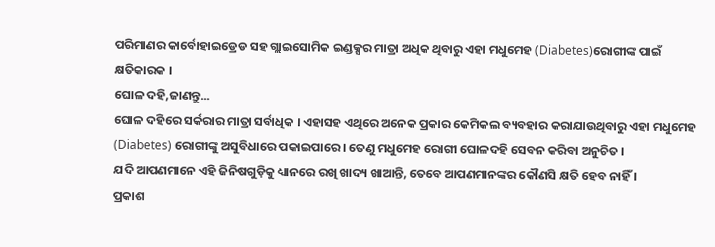ପରିମାଣର କାର୍ବୋହାଇଡ୍ରେଡ ସହ ଗ୍ଲାଇସୋମିକ ଇଣ୍ଡକ୍ସର ମାତ୍ରା ଅଧିକ ଥିବାରୁ ଏହା ମଧୁମେହ (Diabetes)ରୋଗୀଙ୍କ ପାଇଁ କ୍ଷତିକାରକ ।
ଘୋଳ ଦହି,ଜାଣନ୍ତୁ...
ଘୋଳ ଦହିରେ ସର୍କରାର ମାତ୍ରା ସର୍ବାଧିକ । ଏହାସହ ଏଥିରେ ଅନେକ ପ୍ରକାର କେମିକଲ ବ୍ୟବହାର କରାଯାଉଥିବାରୁ ଏହା ମଧୁମେହ (Diabetes) ରୋଗୀଙ୍କୁ ଅସୁବିଧାରେ ପକାଇପାରେ । ତେଣୁ ମଧୁମେହ ରୋଗୀ ଘୋଳଦହି ସେବନ କରିବା ଅନୁଚିତ ।
ଯଦି ଆପଣମାନେ ଏହି ଜିନିଷଗୁଡ଼ିକୁ ଧ୍ୟାନରେ ରଖି ଖାଦ୍ୟ ଖାଆନ୍ତି, ତେବେ ଆପଣମାନଙ୍କର କୌଣସି କ୍ଷତି ହେବ ନାହିଁ ।
ପ୍ରକାଶ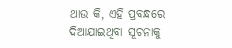ଥାଉ କି, ଏହି ପ୍ରବନ୍ଧରେ ଦିଆଯାଇଥିବା ସୂଚନାକୁ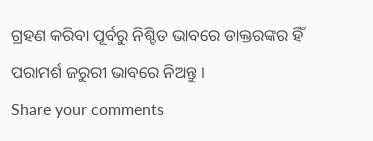ଗ୍ରହଣ କରିବା ପୂର୍ବରୁ ନିଶ୍ଚିତ ଭାବରେ ଡାକ୍ତରଙ୍କର ହିଁ ପରାମର୍ଶ ଜରୁରୀ ଭାବରେ ନିଅନ୍ତୁ ।
Share your comments